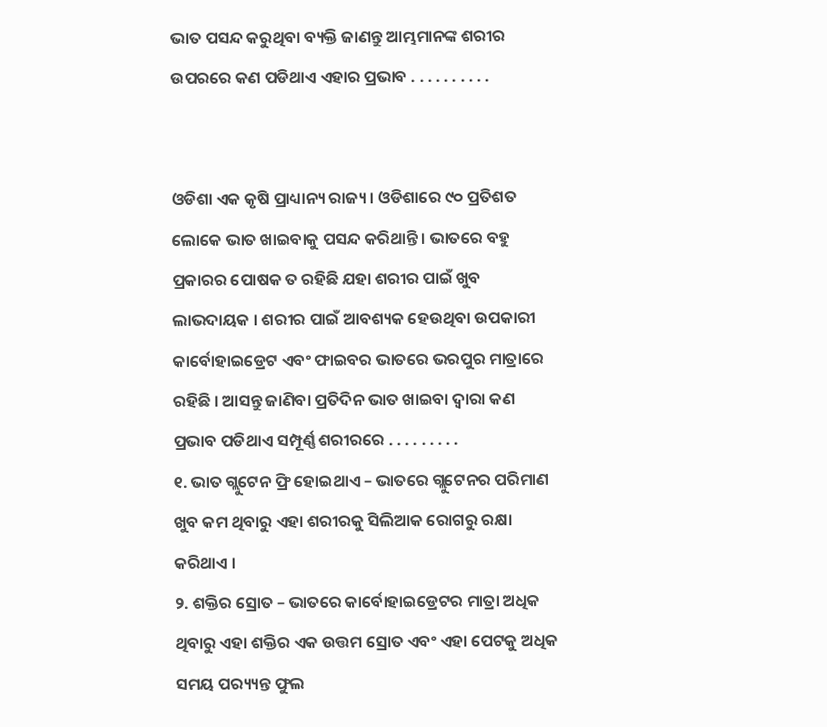ଭାତ ପସନ୍ଦ କରୁଥିବା ବ୍ୟକ୍ତି ଜାଣନ୍ତୁ ଆମ୍ଭମାନଙ୍କ ଶରୀର ଉପରରେ କଣ ପଡିଥାଏ ଏହାର ପ୍ରଭାବ . . . . . . . . . .


ଓଡିଶା ଏକ କୃଷି ପ୍ରାଧ୍ୟାନ୍ୟ ରାଜ୍ୟ । ଓଡିଶାରେ ୯୦ ପ୍ରତିଶତ ଲୋକେ ଭାତ ଖାଇବାକୁ ପସନ୍ଦ କରିଥାନ୍ତି । ଭାତରେ ବହୁ ପ୍ରକାରର ପୋଷକ ତ ରହିଛି ଯହା ଶରୀର ପାଇଁ ଖୁବ ଲାଭଦାୟକ । ଶରୀର ପାଇଁ ଆବଶ୍ୟକ ହେଉଥିବା ଉପକାରୀ କାର୍ବୋହାଇଡ୍ରେଟ ଏବଂ ଫାଇବର ଭାତରେ ଭରପୁର ମାତ୍ରାରେ ରହିଛି । ଆସନ୍ତୁ ଜାଣିବା ପ୍ରତିଦିନ ଭାତ ଖାଇବା ଦ୍ୱାରା କଣ ପ୍ରଭାବ ପଡିଥାଏ ସମ୍ପୂର୍ଣ୍ଣ ଶରୀରରେ . . . . . . . . .
୧. ଭାତ ଗ୍ଲୁଟେନ ଫ୍ରି ହୋଇଥାଏ – ଭାତରେ ଗ୍ଲୁଟେନର ପରିମାଣ ଖୁବ କମ ଥିବାରୁ ଏହା ଶରୀରକୁ ସିଲିଆକ ରୋଗରୁ ରକ୍ଷା କରିଥାଏ ।
୨. ଶକ୍ତିର ସ୍ରୋତ – ଭାତରେ କାର୍ବୋହାଇଡ୍ରେଟର ମାତ୍ରା ଅଧିକ ଥିବାରୁ ଏହା ଶକ୍ତିର ଏକ ଉତ୍ତମ ସ୍ରୋତ ଏବଂ ଏହା ପେଟକୁ ଅଧିକ ସମୟ ପର‌୍ୟ୍ୟନ୍ତ ଫୁଲ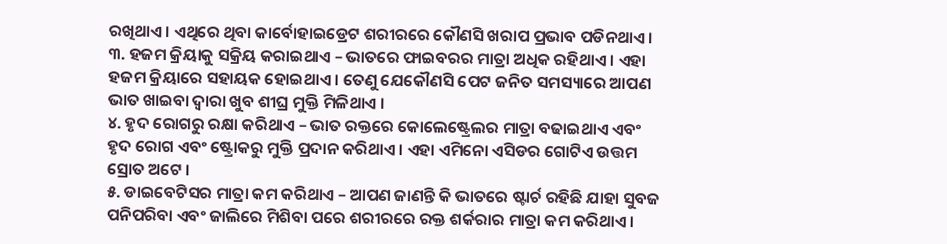ରଖିଥାଏ । ଏଥିରେ ଥିବା କାର୍ବୋହାଇଡ୍ରେଟ ଶରୀରରେ କୌଣସି ଖରାପ ପ୍ରଭାବ ପଡିନଥାଏ ।
୩. ହଜମ କ୍ରିୟାକୁ ସକ୍ରିୟ କରାଇଥାଏ – ଭାତରେ ଫାଇବରର ମାତ୍ରା ଅଧିକ ରହିଥାଏ । ଏହା ହଜମ କ୍ରିୟାରେ ସହାୟକ ହୋଇଥାଏ । ତେଣୁ ଯେକୌଣସି ପେଟ ଜନିତ ସମସ୍ୟାରେ ଆପଣ ଭାତ ଖାଇବା ଦ୍ୱାରା ଖୁବ ଶୀଘ୍ର ମୁକ୍ତି ମିଳିଥାଏ ।
୪. ହୃଦ ରୋଗରୁ ରକ୍ଷା କରିଥାଏ – ଭାତ ରକ୍ତରେ କୋଲେଷ୍ଟ୍ରେଲର ମାତ୍ରା ବଢାଇଥାଏ ଏବଂ ହୃଦ ରୋଗ ଏବଂ ଷ୍ଟ୍ରୋକରୁ ମୁକ୍ତି ପ୍ରଦାନ କରିଥାଏ । ଏହା ଏମିନୋ ଏସିଡର ଗୋଟିଏ ଉତ୍ତମ ସ୍ରୋତ ଅଟେ ।
୫. ଡାଇବେଟିସର ମାତ୍ରା କମ କରିଥାଏ – ଆପଣ ଜାଣନ୍ତି କି ଭାତରେ ଷ୍ଟାର୍ଚ ରହିଛି ଯାହା ସୁବଜ ପନିପରିବା ଏବଂ ଜାଲିରେ ମିଶିବା ପରେ ଶରୀରରେ ରକ୍ତ ଶର୍କରାର ମାତ୍ରା କମ କରିଥାଏ ।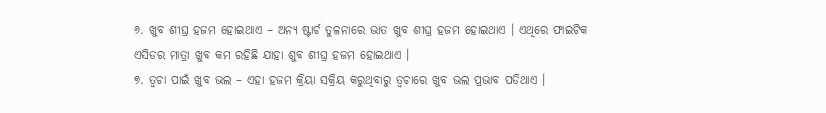୬. ଖୁବ ଶୀଘ୍ର ହଜମ ହୋଇଥାଏ – ଅନ୍ୟ ଷ୍ଟାର୍ଚ ତୁଳନାରେ ଭାତ ଖୁବ ଶୀଘ୍ର ହଜମ ହୋଇଥାଏ । ଏଥିରେ ଫାଇଟିକ ଏସିଡର ମାତ୍ରା ଖୁବ କମ ରହିଛି ଯାହା ଶୁବ ଶୀଘ୍ର ହଜମ ହୋଇଥାଏ ।
୭. ତ୍ୱଚା ପାଇଁ ଖୁବ ଭଲ – ଏହା ହଜମ କ୍ରିୟା ସକ୍ରିୟ କରୁଥିବାରୁ ତ୍ୱଚାରେ ଖୁବ ଭଲ ପ୍ରଭାବ ପଡିଥାଏ ।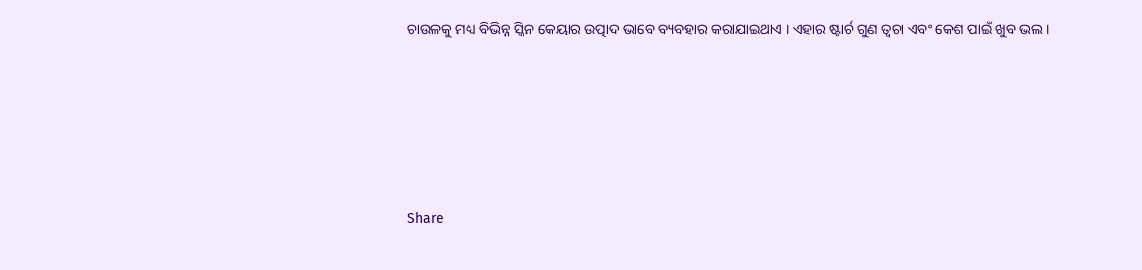ଚାଉଳକୁ ମଧ୍ୟ ବିଭିନ୍ନ ସ୍କିନ କେୟାର ଉତ୍ପାଦ ଭାବେ ବ୍ୟବହାର କରାଯାଇଥାଏ । ଏହାର ଷ୍ଟାର୍ଚ ଗୁଣ ତ୍ୱଚା ଏବଂ କେଶ ପାଇଁ ଖୁବ ଭଲ ।






Share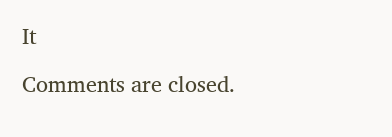It

Comments are closed.